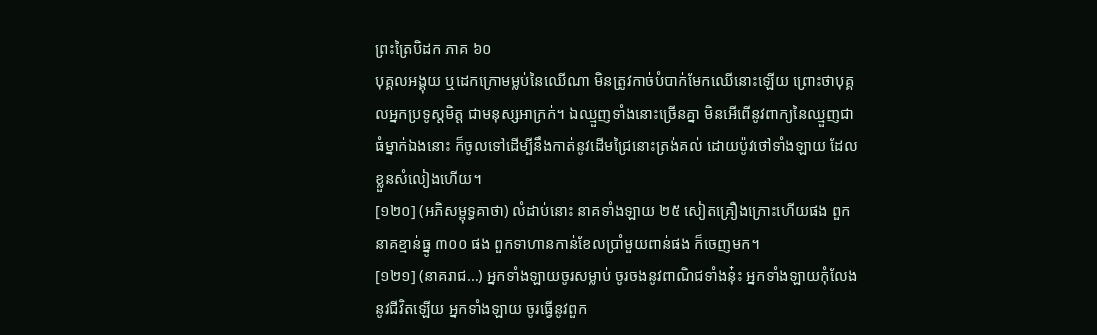ព្រះត្រៃបិដក ភាគ ៦០
បុគ្គលអង្គុយ ឬដេកក្រោមម្លប់នៃឈើណា មិនត្រូវកាច់បំបាក់មែកឈើនោះឡើយ ព្រោះថាបុគ្គលអ្នកប្រទូស្តមិត្ត ជាមនុស្សអាក្រក់។ ឯឈ្មួញទាំងនោះច្រើនគ្នា មិនអើពើនូវពាក្យនៃឈ្មួញជាធំម្នាក់ឯងនោះ ក៏ចូលទៅដើម្បីនឹងកាត់នូវដើមជ្រៃនោះត្រង់គល់ ដោយប៉ូវថៅទាំងឡាយ ដែលខ្លួនសំលៀងហើយ។
[១២០] (អភិសម្ពុទ្ធគាថា) លំដាប់នោះ នាគទាំងឡាយ ២៥ សៀតគ្រឿងក្រោះហើយផង ពួកនាគខ្មាន់ធ្នូ ៣០០ ផង ពួកទាហានកាន់ខែលបាំ្រមួយពាន់ផង ក៏ចេញមក។
[១២១] (នាគរាជ…) អ្នកទាំងឡាយចូរសម្លាប់ ចូរចងនូវពាណិជទាំងនុ៎ះ អ្នកទាំងឡាយកុំលែងនូវជីវិតឡើយ អ្នកទាំងឡាយ ចូរធ្វើនូវពួក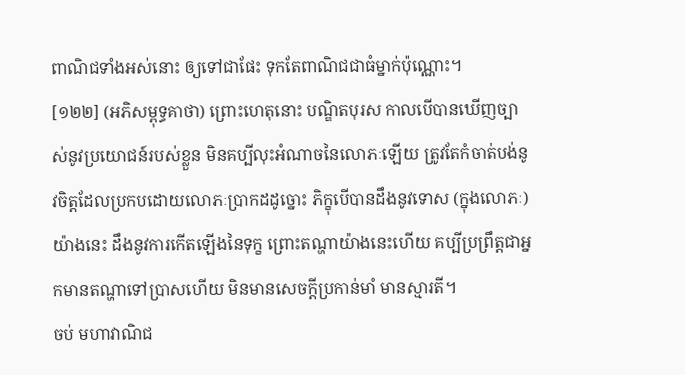ពាណិជទាំងអស់នោះ ឲ្យទៅជាផែះ ទុកតែពាណិជជាធំម្នាក់ប៉ុណ្ណោះ។
[១២២] (អភិសម្ពុទ្ធគាថា) ព្រោះហេតុនោះ បណ្ឌិតបុរស កាលបើបានឃើញច្បាស់នូវប្រយោជន៍របស់ខ្លួន មិនគប្បីលុះអំណាចនៃលោភៈឡើយ ត្រូវតែកំចាត់បង់នូវចិត្តដែលប្រកបដោយលោភៈប្រាកដដូច្នោះ ភិក្ខុបើបានដឹងនូវទោស (ក្នុងលោភៈ) យ៉ាងនេះ ដឹងនូវការកើតឡើងនៃទុក្ខ ព្រោះតណ្ហាយ៉ាងនេះហើយ គប្បីប្រព្រឹត្តជាអ្នកមានតណ្ហាទៅប្រាសហើយ មិនមានសេចក្តីប្រកាន់មាំ មានស្មារតី។
ចប់ មហាវាណិជ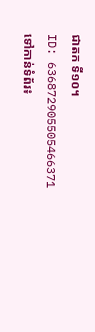ជាតក ទី១០។
ID: 636872905505466371
ទៅកាន់ទំព័រ៖